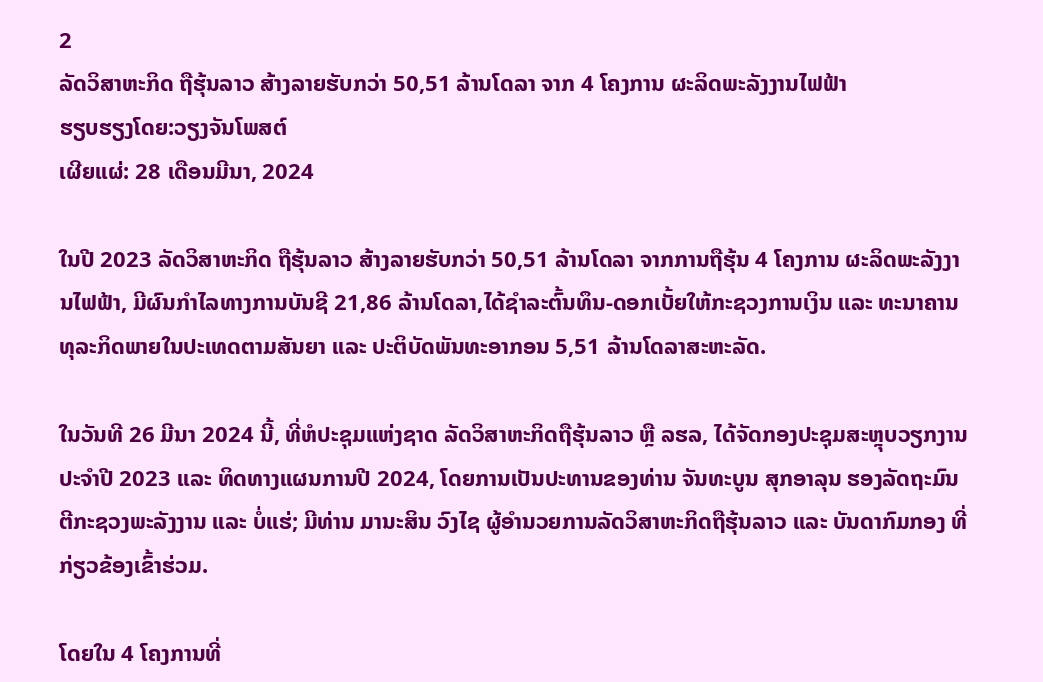2
ລັດວິສາຫະກິດ ຖືຮຸ້ນລາວ ສ້າງລາຍຮັບກວ່າ 50,51 ລ້ານໂດລາ ຈາກ 4 ໂຄງການ ຜະລິດພະລັງງານໄຟຟ້າ
ຮຽບຮຽງໂດຍ:ວຽງຈັນໂພສຕ໌
ເຜີຍແຜ່: 28 ເດືອນມີນາ, 2024

ໃນປີ 2023 ລັດວິສາຫະກິດ ຖືຮຸ້ນລາວ ສ້າງລາຍຮັບກວ່າ 50,51 ລ້ານໂດລາ ຈາກການຖືຮຸ້ນ 4 ໂຄງການ ຜະລິດພະລັງງານໄຟຟ້າ, ມີຜົນກໍາໄລທາງການບັນຊີ 21,86 ລ້ານໂດລາ,ໄດ້ຊຳລະຕົ້ນທຶນ-ດອກເບັ້ຍໃຫ້ກະຊວງການເງິນ ແລະ ທະນາຄານທຸລະກິດພາຍໃນປະເທດຕາມສັນຍາ ແລະ ປະຕິບັດພັນທະອາກອນ 5,51 ລ້ານໂດລາສະຫະລັດ.

ໃນວັນທີ 26 ມີນາ 2024 ນີ້, ທີ່ຫໍປະຊຸມແຫ່ງຊາດ ລັດວິສາຫະກິດຖືຮຸ້ນລາວ ຫຼື ລຮລ, ໄດ້ຈັດກອງປະຊຸມສະຫຼຸບວຽກງານ ປະຈໍາປີ 2023 ແລະ ທິດທາງແຜນການປີ 2024, ໂດຍການເປັນປະທານຂອງທ່ານ ຈັນທະບູນ ສຸກອາລຸນ ຮອງລັດຖະມົນຕີກະຊວງພະລັງງານ ແລະ ບໍ່ແຮ່; ມີທ່ານ ມານະສິນ ວົງໄຊ ຜູ້ອໍານວຍການລັດວິສາຫະກິດຖືຮຸ້ນລາວ ແລະ ບັນດາກົມກອງ ທີ່ກ່ຽວຂ້ອງເຂົ້າຮ່ວມ.

ໂດຍໃນ 4 ໂຄງການທີ່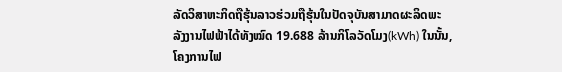ລັດວິສາຫະກິດຖືຮຸ້ນລາວຮ່ວມຖືຮຸ້ນໃນປັດຈຸບັນສາມາດຜະລິດພະລັງງານໄຟຟ້າໄດ້ທັງໝົດ 19.688 ລ້ານກິໂລວັດໂມງ(kWh) ໃນນັ້ນ, ໂຄງການໄຟ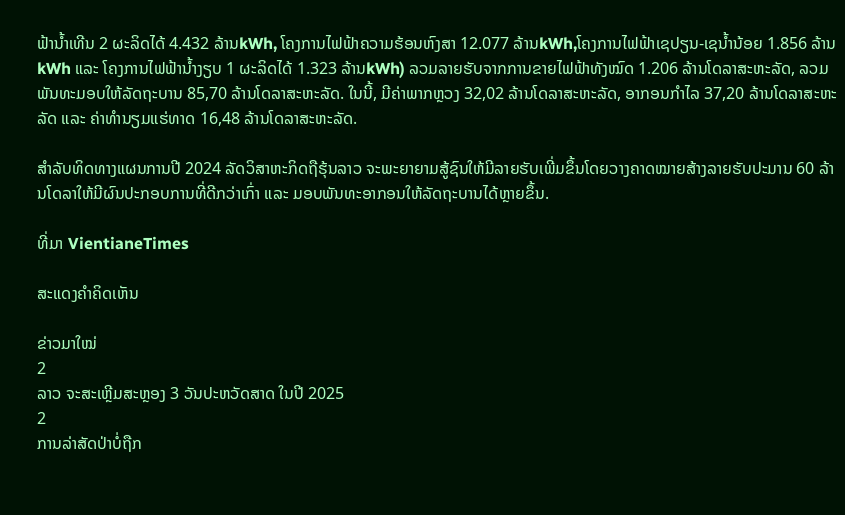ຟ້ານໍ້າເທີນ 2 ຜະລິດໄດ້ 4.432 ລ້ານkWh, ໂຄງການໄຟຟ້າຄວາມຮ້ອນຫົງສາ 12.077 ລ້ານkWh,ໂຄງການໄຟຟ້າເຊປຽນ-ເຊນໍ້ານ້ອຍ 1.856 ລ້ານkWh ແລະ ໂຄງການໄຟຟ້ານໍ້າງຽບ 1 ຜະລິດໄດ້ 1.323 ລ້ານkWh) ລວມລາຍຮັບຈາກການຂາຍໄຟຟ້າທັງໝົດ 1.206 ລ້ານໂດລາສະຫະລັດ, ລວມພັນທະມອບໃຫ້ລັດຖະບານ 85,70 ລ້ານໂດລາສະຫະລັດ. ໃນນີ້, ມີຄ່າພາກຫຼວງ 32,02 ລ້ານໂດລາສະຫະລັດ, ອາກອນກຳໄລ 37,20 ລ້ານໂດລາສະຫະລັດ ແລະ ຄ່າທໍານຽມແຮ່ທາດ 16,48 ລ້ານໂດລາສະຫະລັດ.

ສໍາລັບທິດທາງແຜນການປີ 2024 ລັດວິສາຫະກິດຖືຮຸ້ນລາວ ຈະພະຍາຍາມສູ້ຊົນໃຫ້ມີລາຍຮັບເພີ່ມຂຶ້ນໂດຍວາງຄາດໝາຍສ້າງລາຍຮັບປະມານ 60 ລ້ານໂດລາໃຫ້ມີຜົນປະກອບການທີ່ດີກວ່າເກົ່າ ແລະ ມອບພັນທະອາກອນໃຫ້ລັດຖະບານໄດ້ຫຼາຍຂຶ້ນ.

ທີ່ມາ VientianeTimes

ສະແດງຄຳຄິດເຫັນ

ຂ່າວມາໃໝ່
2
ລາວ ຈະສະເຫຼີມສະຫຼອງ 3 ວັນປະຫວັດສາດ ໃນປີ 2025
2
ການລ່າສັດປ່າບໍ່ຖືກ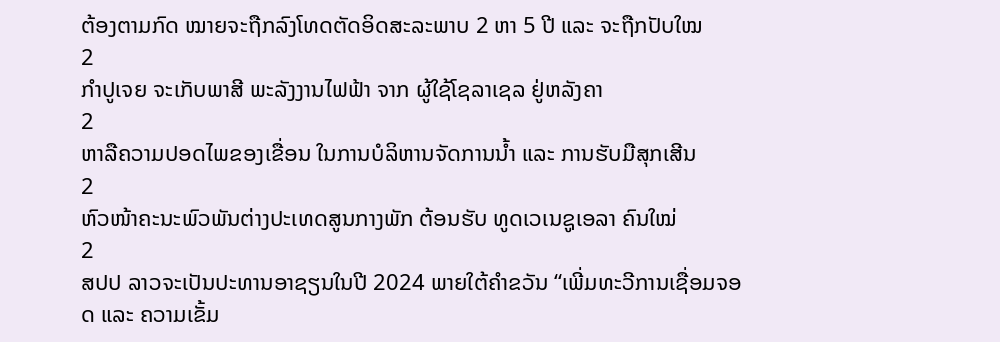ຕ້ອງຕາມກົດ ໝາຍຈະຖືກລົງໂທດຕັດອິດສະລະພາບ 2 ຫາ 5 ປີ ແລະ ຈະຖືກປັບໃໝ
2
ກຳປູເຈຍ ຈະເກັບພາສີ ພະລັງງານໄຟຟ້າ ຈາກ ຜູ້ໃຊ້ໂຊລາເຊລ ຢູ່ຫລັງຄາ
2
ຫາລືຄວາມປອດໄພຂອງເຂື່ອນ ໃນການບໍລິຫານຈັດການນໍ້າ ແລະ ການຮັບມືສຸກເສີນ
2
ຫົວໜ້າຄະນະພົວພັນຕ່າງປະເທດສູນກາງພັກ ຕ້ອນຮັບ ທູດເວເນຊູເອລາ ຄົນໃໝ່
2
ສປປ ລາວຈະເປັນປະທານອາຊຽນໃນປີ 2024 ພາຍໃຕ້ຄໍາຂວັນ “ເພີ່ມທະວີການເຊື່ອມຈອດ ແລະ ຄວາມເຂັ້ມ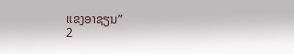ແຂງອາຊຽນ”
2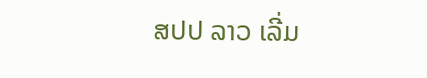ສປປ ລາວ ເລີ່ມ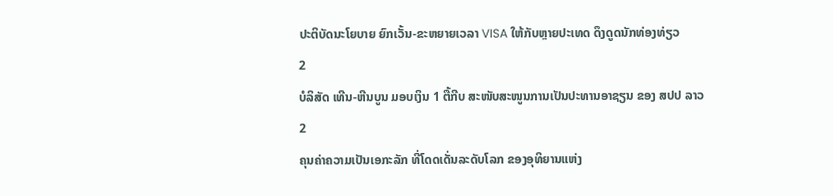ປະຕິບັດນະໂຍບາຍ ຍົກເວັ້ນ-ຂະຫຍາຍເວລາ VISA ໃຫ້ກັບຫຼາຍປະເທດ ດຶງດູດນັກທ່ອງທ່ຽວ
2
ບໍລິສັດ ເທີນ-ຫີນບູນ ມອບເງິນ 1 ຕື້ກີບ ສະໜັບສະໜູນການເປັນປະທານອາຊຽນ ຂອງ ສປປ ລາວ
2
ຄຸນຄ່າຄວາມເປັນເອກະລັກ ທີ່ໂດດເດັ່ນລະດັບໂລກ ຂອງອຸທິຍານແຫ່ງ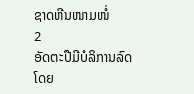ຊາດຫີນໜາມໜໍ່
2
ອັດຕະປືມີບໍລິການລົດໂດຍ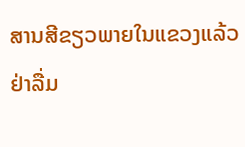ສານສີຂຽວພາຍໃນແຂວງແລ້ວ
ຢ່າລື່ມ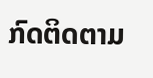ກົດຕິດຕາມ